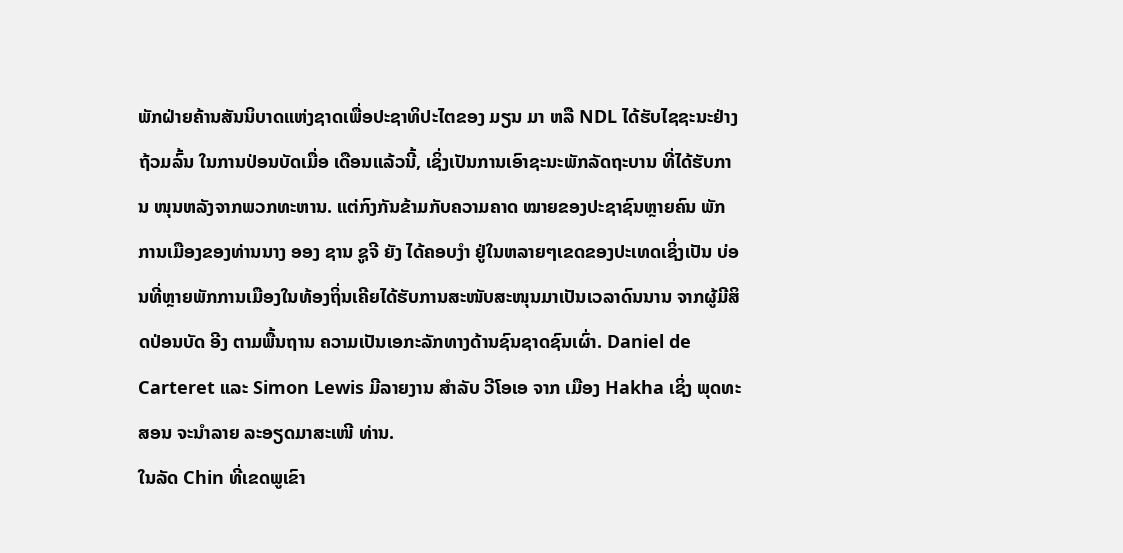ພັກຝ່າຍຄ້ານສັນນິບາດແຫ່ງຊາດເພື່ອປະຊາທິປະໄຕຂອງ ມຽນ ມາ ຫລື NDL ໄດ້ຮັບໄຊຊະນະຢ່າງຖ້ວມລົ້ນ ໃນການປ່ອນບັດເມື່ອ ເດືອນແລ້ວນີ້, ເຊິ່ງເປັນການເອົາຊະນະພັກລັດຖະບານ ທີ່ໄດ້ຮັບການ ໜຸນຫລັງຈາກພວກທະຫານ. ແຕ່ກົງກັນຂ້າມກັບຄວາມຄາດ ໝາຍຂອງປະຊາຊົນຫຼາຍຄົນ ພັກການເມືອງຂອງທ່ານນາງ ອອງ ຊານ ຊູຈີ ຍັງ ໄດ້ຄອບງຳ ຢູ່ໃນຫລາຍໆເຂດຂອງປະເທດເຊິ່ງເປັນ ບ່ອນທີ່ຫຼາຍພັກການເມືອງໃນທ້ອງຖິ່ນເຄີຍໄດ້ຮັບການສະໜັບສະໜຸນມາເປັນເວລາດົນນານ ຈາກຜູ້ມີສິດປ່ອນບັດ ອີງ ຕາມພື້ນຖານ ຄວາມເປັນເອກະລັກທາງດ້ານຊົນຊາດຊົນເຜົ່າ. Daniel de Carteret ແລະ Simon Lewis ມີລາຍງານ ສຳລັບ ວີໂອເອ ຈາກ ເມືອງ Hakha ເຊິ່ງ ພຸດທະສອນ ຈະນຳລາຍ ລະອຽດມາສະເໜີ ທ່ານ.
ໃນລັດ Chin ທີ່ເຂດພູເຂົາ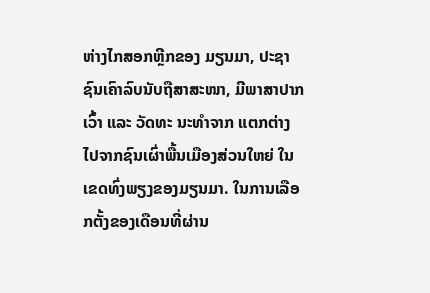ຫ່າງໄກສອກຫຼີກຂອງ ມຽນມາ, ປະຊາຊົນເຄົາລົບນັບຖືສາສະໜາ, ມີພາສາປາກເວົ້າ ແລະ ວັດທະ ນະທຳຈາກ ແຕກຕ່າງໄປຈາກຊົນເຜົ່າພື້ນເມືອງສ່ວນໃຫຍ່ ໃນເຂດທົ່ງພຽງຂອງມຽນມາ. ໃນການເລືອກຕັ້ງຂອງເດືອນທີ່ຜ່ານ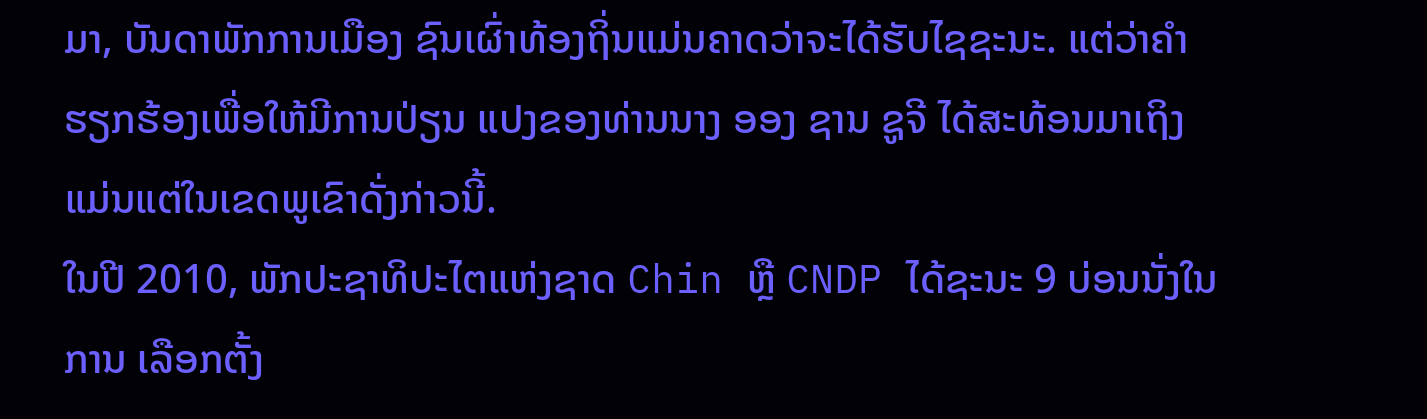ມາ, ບັນດາພັກການເມືອງ ຊົນເຜົ່າທ້ອງຖິ່ນແມ່ນຄາດວ່າຈະໄດ້ຮັບໄຊຊະນະ. ແຕ່ວ່າຄຳຮຽກຮ້ອງເພື່ອໃຫ້ມີການປ່ຽນ ແປງຂອງທ່ານນາງ ອອງ ຊານ ຊູຈີ ໄດ້ສະທ້ອນມາເຖິງແມ່ນແຕ່ໃນເຂດພູເຂົາດັ່ງກ່າວນີ້.
ໃນປີ 2010, ພັກປະຊາທິປະໄຕແຫ່ງຊາດ Chin ຫຼື CNDP ໄດ້ຊະນະ 9 ບ່ອນນັ່ງໃນການ ເລືອກຕັ້ງ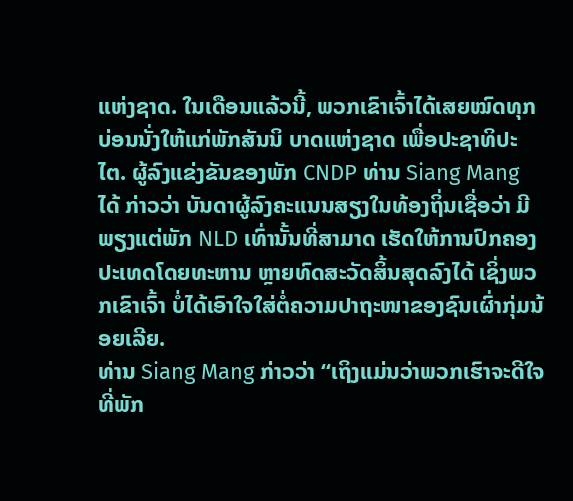ແຫ່ງຊາດ. ໃນເດືອນແລ້ວນີ້, ພວກເຂົາເຈົ້າໄດ້ເສຍໝົດທຸກບ່ອນນັ່ງໃຫ້ແກ່ພັກສັນນິ ບາດແຫ່ງຊາດ ເພື່ອປະຊາທິປະໄຕ. ຜູ້ລົງແຂ່ງຂັນຂອງພັກ CNDP ທ່ານ Siang Mang ໄດ້ ກ່າວວ່າ ບັນດາຜູ້ລົງຄະແນນສຽງໃນທ້ອງຖິ່ນເຊື່ອວ່າ ມີພຽງແຕ່ພັກ NLD ເທົ່ານັ້ນທີ່ສາມາດ ເຮັດໃຫ້ການປົກຄອງປະເທດໂດຍທະຫານ ຫຼາຍທົດສະວັດສິ້ນສຸດລົງໄດ້ ເຊິ່ງພວກເຂົາເຈົ້າ ບໍ່ໄດ້ເອົາໃຈໃສ່ຕໍ່ຄວາມປາຖະໜາຂອງຊົນເຜົ່າກຸ່ມນ້ອຍເລີຍ.
ທ່ານ Siang Mang ກ່າວວ່າ “ເຖິງແມ່ນວ່າພວກເຮົາຈະດີໃຈທີ່ພັກ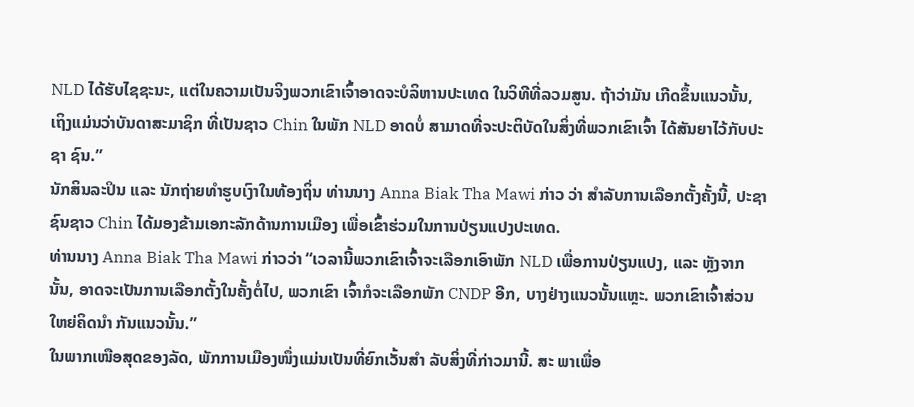NLD ໄດ້ຮັບໄຊຊະນະ, ແຕ່ໃນຄວາມເປັນຈິງພວກເຂົາເຈົ້າອາດຈະບໍລິຫານປະເທດ ໃນວິທີທີ່ລວມສູນ. ຖ້າວ່າມັນ ເກີດຂຶ້ນແນວນັ້ນ, ເຖິງແມ່ນວ່າບັນດາສະມາຊິກ ທີ່ເປັນຊາວ Chin ໃນພັກ NLD ອາດບໍ່ ສາມາດທີ່ຈະປະຕິບັດໃນສິ່ງທີ່ພວກເຂົາເຈົ້າ ໄດ້ສັນຍາໄວ້ກັບປະຊາ ຊົນ.”
ນັກສິນລະປິນ ແລະ ນັກຖ່າຍທຳຮູບເງົາໃນທ້ອງຖິ່ນ ທ່ານນາງ Anna Biak Tha Mawi ກ່າວ ວ່າ ສຳລັບການເລືອກຕັ້ງຄັ້ງນີ້, ປະຊາຊົນຊາວ Chin ໄດ້ມອງຂ້າມເອກະລັກດ້ານການເມືອງ ເພື່ອເຂົ້າຮ່ວມໃນການປ່ຽນແປງປະເທດ.
ທ່ານນາງ Anna Biak Tha Mawi ກ່າວວ່າ “ເວລານີ້ພວກເຂົາເຈົ້າຈະເລືອກເອົາພັກ NLD ເພື່ອການປ່ຽນແປງ, ແລະ ຫຼັງຈາກນັ້ນ, ອາດຈະເປັນການເລືອກຕັ້ງໃນຄັ້ງຕໍ່ໄປ, ພວກເຂົາ ເຈົ້າກໍຈະເລືອກພັກ CNDP ອີກ, ບາງຢ່າງແນວນັ້ນແຫຼະ. ພວກເຂົາເຈົ້າສ່ວນໃຫຍ່ຄິດນຳ ກັນແນວນັ້ນ.”
ໃນພາກເໜືອສຸດຂອງລັດ, ພັກການເມືອງໜຶ່ງແມ່ນເປັນທີ່ຍົກເວັ້ນສຳ ລັບສິ່ງທີ່ກ່າວມານີ້. ສະ ພາເພື່ອ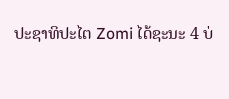ປະຊາທິປະໄຕ Zomi ໄດ້ຊະນະ 4 ບ່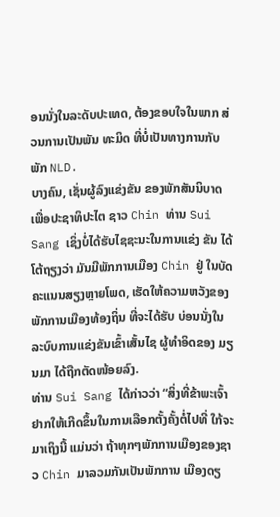ອນນັ່ງໃນລະດັບປະເທດ, ຕ້ອງຂອບໃຈໃນພາກ ສ່ວນການເປັນພັນ ທະມິດ ທີ່ບໍ່ເປັນທາງການກັບພັກ NLD.
ບາງຄົນ, ເຊັ່ນຜູ້ລົງແຂ່ງຂັນ ຂອງພັກສັນນິບາດເພື່ອປະຊາທິປະໄຕ ຊາວ Chin ທ່ານ Sui Sang ເຊິ່ງບໍ່ໄດ້ຮັບໄຊຊະນະໃນການແຂ່ງ ຂັນ ໄດ້ໂຕ້ຖຽງວ່າ ມັນມີພັກການເມືອງ Chin ຢູ່ ໃນບັດຄະແນນສຽງຫຼາຍໂພດ, ເຮັດໃຫ້ຄວາມຫວັງຂອງພັກການເມືອງທ້ອງຖິ່ນ ທີ່ຈະໄດ້ຮັບ ບ່ອນນັ່ງໃນລະບົບການແຂ່ງຂັນເຂົ້າເສັ້ນໄຊ ຜູ້ທຳອິດຂອງ ມຽນມາ ໄດ້ຖືກຕັດໜ້ອຍລົງ.
ທ່ານ Sui Sang ໄດ້ກ່າວວ່າ “ສິ່ງທີ່ຂ້າພະເຈົ້າຢາກໃຫ້ເກີດຂຶ້ນໃນການເລືອກຕັ້ງຄັ້ງຕໍ່ໄປທີ່ ໃກ້ຈະມາເຖິງນີ້ ແມ່ນວ່າ ຖ້າທຸກໆພັກການເມືອງຂອງຊາວ Chin ມາລວມກັນເປັນພັກການ ເມືອງດຽ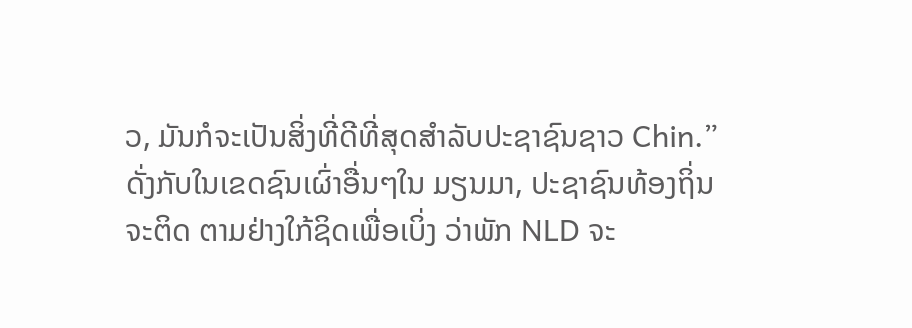ວ, ມັນກໍຈະເປັນສິ່ງທີ່ດີທີ່ສຸດສຳລັບປະຊາຊົນຊາວ Chin.”
ດັ່ງກັບໃນເຂດຊົນເຜົ່າອື່ນໆໃນ ມຽນມາ, ປະຊາຊົນທ້ອງຖິ່ນ ຈະຕິດ ຕາມຢ່າງໃກ້ຊິດເພື່ອເບິ່ງ ວ່າພັກ NLD ຈະ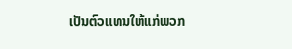ເປັນຕົວແທນໃຫ້ແກ່ພວກ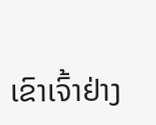ເຂົາເຈົ້າຢ່າງ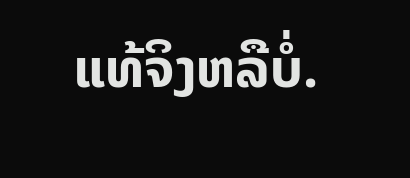ແທ້ຈິງຫລືບໍ່.